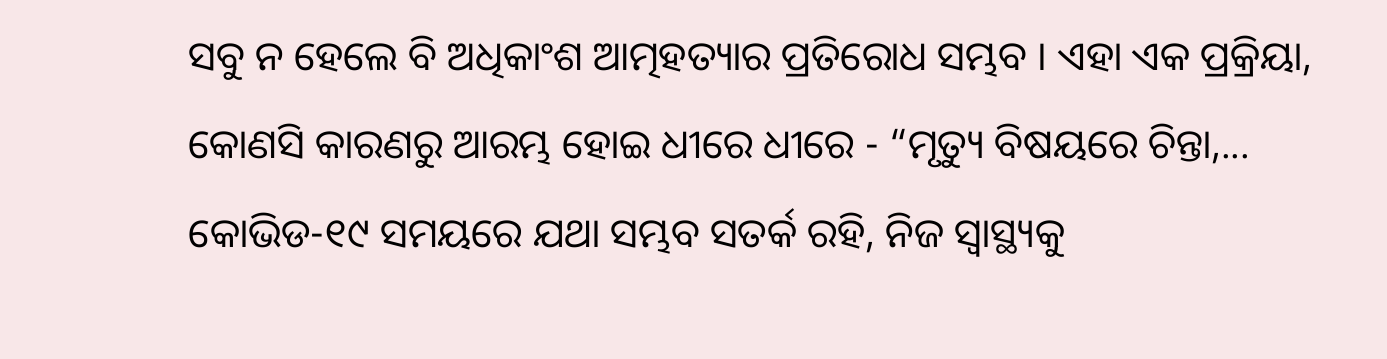ସବୁ ନ ହେଲେ ବି ଅଧିକାଂଶ ଆତ୍ମହତ୍ୟାର ପ୍ରତିରୋଧ ସମ୍ଭବ । ଏହା ଏକ ପ୍ରକ୍ରିୟା, କୋଣସି କାରଣରୁ ଆରମ୍ଭ ହୋଇ ଧୀରେ ଧୀରେ - “ମୃତ୍ୟୁ ବିଷୟରେ ଚିନ୍ତା,...
କୋଭିଡ-୧୯ ସମୟରେ ଯଥା ସମ୍ଭବ ସତର୍କ ରହି, ନିଜ ସ୍ୱାସ୍ଥ୍ୟକୁ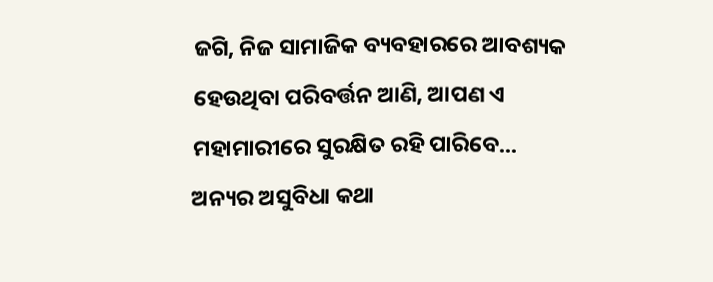ଜଗି, ନିଜ ସାମାଜିକ ବ୍ୟବହାରରେ ଆବଶ୍ୟକ ହେଉଥିବା ପରିବର୍ତ୍ତନ ଆଣି, ଆପଣ ଏ ମହାମାରୀରେ ସୁରକ୍ଷିତ ରହି ପାରିବେ...
ଅନ୍ୟର ଅସୁବିଧା କଥା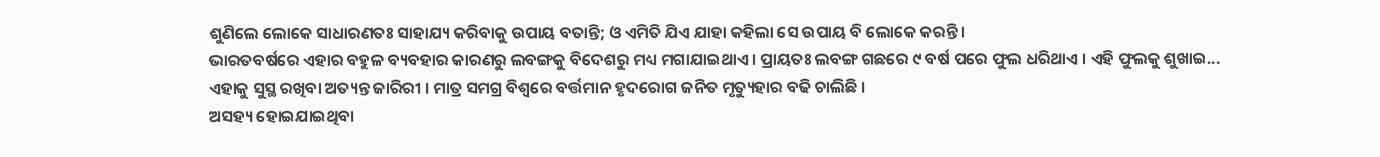ଶୁଣିଲେ ଲୋକେ ସାଧାରଣତଃ ସାହାଯ୍ୟ କରିବାକୁ ଉପାୟ ବତାନ୍ତି; ଓ ଏମିତି ଯିଏ ଯାହା କହିଲା ସେ ଉପାୟ ବି ଲୋକେ କରନ୍ତି ।
ଭାରତବର୍ଷରେ ଏହାର ବହୁଳ ବ୍ୟବହାର କାରଣରୁ ଲବଙ୍ଗକୁ ବିଦେଶରୁ ମଧ୍ୟ ମଗାଯାଇଥାଏ । ପ୍ରାୟତଃ ଲବଙ୍ଗ ଗଛରେ ୯ ବର୍ଷ ପରେ ଫୁଲ ଧରିଥାଏ । ଏହି ଫୁଲକୁ ଶୁଖାଇ...
ଏହାକୁ ସୁସ୍ଥ ରଖିବା ଅତ୍ୟନ୍ତ ଜାରିରୀ । ମାତ୍ର ସମଗ୍ର ବିଶ୍ୱରେ ବର୍ତ୍ତମାନ ହୃଦରୋଗ ଜନିତ ମୃତ୍ୟୁହାର ବଢି ଚାଲିଛି ।
ଅସହ୍ୟ ହୋଇଯାଇଥିବା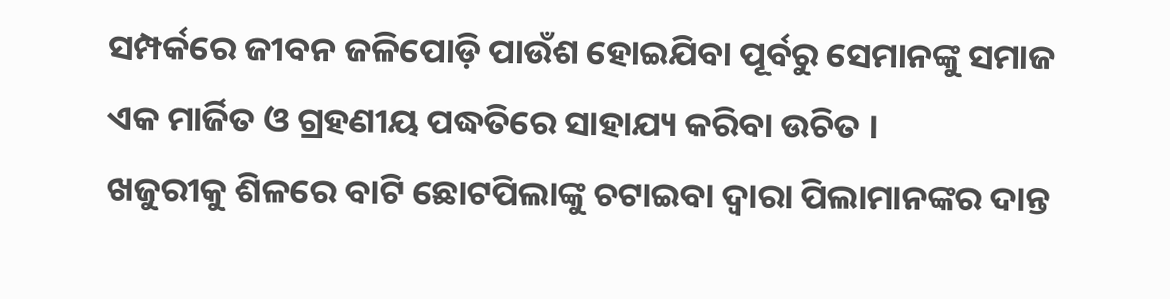ସମ୍ପର୍କରେ ଜୀବନ ଜଳିପୋଡ଼ି ପାଉଁଶ ହୋଇଯିବା ପୂର୍ବରୁ ସେମାନଙ୍କୁ ସମାଜ ଏକ ମାର୍ଜିତ ଓ ଗ୍ରହଣୀୟ ପଦ୍ଧତିରେ ସାହାଯ୍ୟ କରିବା ଉଚିତ ।
ଖଜୁରୀକୁ ଶିଳରେ ବାଟି ଛୋଟପିଲାଙ୍କୁ ଚଟାଇବା ଦ୍ୱାରା ପିଲାମାନଙ୍କର ଦାନ୍ତ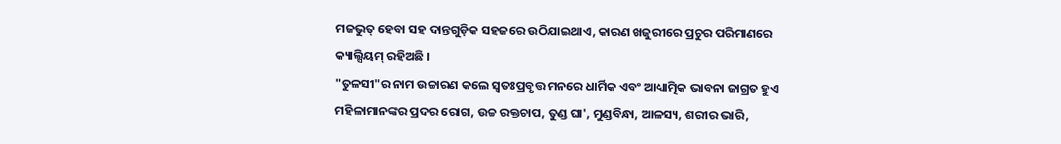ମଜଭୁତ୍ ହେବା ସହ ଦାନ୍ତଗୁଡ଼ିକ ସହଜରେ ଉଠିଯାଇଥାଏ, କାରଣ ଖଜୁରୀରେ ପ୍ରଚୁର ପରିମାଣରେ କ୍ୟାଲ୍ସିୟମ୍ ରହିଅଛି ।
"ତୁଳସୀ"ର ନାମ ଉଚ୍ଚାରଣ କଲେ ସ୍ୱତଃପ୍ରବୃତ୍ତ ମନରେ ଧାର୍ମିକ ଏବଂ ଆଧ୍ୟାତ୍ମିକ ଭାବନା ଜାଗ୍ରତ ହୁଏ
ମହିଳାମାନଙ୍କର ପ୍ରଦର ରୋଗ, ଉଚ୍ଚ ରକ୍ତଚାପ, ତୁଣ୍ଡ ଘା', ମୁଣ୍ଡବିନ୍ଧା, ଆଳସ୍ୟ, ଶରୀର ଭାରି,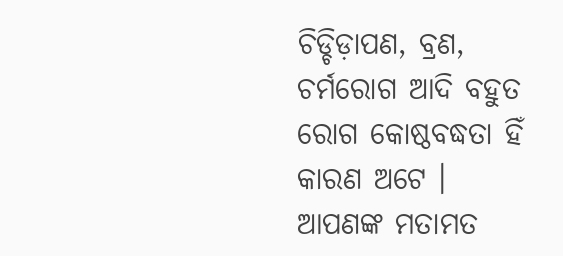ଚିଡ୍ଚିଡ଼ାପଣ, ବ୍ରଣ, ଚର୍ମରୋଗ ଆଦି ବହୁତ ରୋଗ କୋଷ୍ଠବଦ୍ଧତା ହିଁ କାରଣ ଅଟେ ।
ଆପଣଙ୍କ ମତାମତ